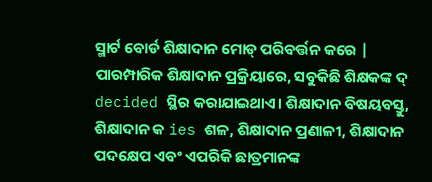ସ୍ମାର୍ଟ ବୋର୍ଡ ଶିକ୍ଷାଦାନ ମୋଡ୍ ପରିବର୍ତ୍ତନ କରେ |
ପାରମ୍ପାରିକ ଶିକ୍ଷାଦାନ ପ୍ରକ୍ରିୟାରେ, ସବୁକିଛି ଶିକ୍ଷକଙ୍କ ଦ୍ decided ସ୍ଥିର କରାଯାଇଥାଏ। ଶିକ୍ଷାଦାନ ବିଷୟବସ୍ତୁ, ଶିକ୍ଷାଦାନ କ ies ଶଳ, ଶିକ୍ଷାଦାନ ପ୍ରଣାଳୀ, ଶିକ୍ଷାଦାନ ପଦକ୍ଷେପ ଏବଂ ଏପରିକି ଛାତ୍ରମାନଙ୍କ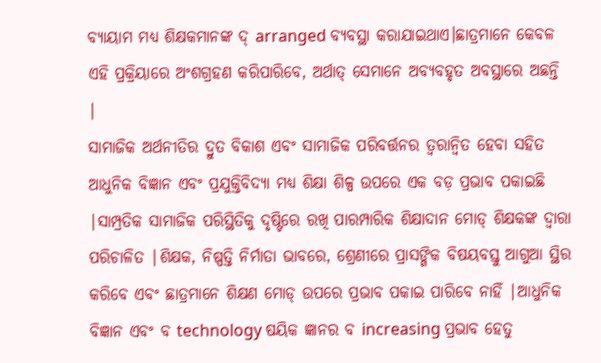ବ୍ୟାୟାମ ମଧ୍ୟ ଶିକ୍ଷକମାନଙ୍କ ଦ୍ arranged ବ୍ୟବସ୍ଥା କରାଯାଇଥାଏ।ଛାତ୍ରମାନେ କେବଳ ଏହି ପ୍ରକ୍ରିୟାରେ ଅଂଶଗ୍ରହଣ କରିପାରିବେ, ଅର୍ଥାତ୍ ସେମାନେ ଅବ୍ୟବହୃତ ଅବସ୍ଥାରେ ଅଛନ୍ତି |
ସାମାଜିକ ଅର୍ଥନୀତିର ଦ୍ରୁତ ବିକାଶ ଏବଂ ସାମାଜିକ ପରିବର୍ତ୍ତନର ତ୍ୱରାନ୍ୱିତ ହେବା ସହିତ ଆଧୁନିକ ବିଜ୍ଞାନ ଏବଂ ପ୍ରଯୁକ୍ତିବିଦ୍ୟା ମଧ୍ୟ ଶିକ୍ଷା ଶିଳ୍ପ ଉପରେ ଏକ ବଡ଼ ପ୍ରଭାବ ପକାଇଛି |ସାମ୍ପ୍ରତିକ ସାମାଜିକ ପରିସ୍ଥିତିକୁ ଦୃଷ୍ଟିରେ ରଖି ପାରମ୍ପାରିକ ଶିକ୍ଷାଦାନ ମୋଡ୍ ଶିକ୍ଷକଙ୍କ ଦ୍ୱାରା ପରିଚାଳିତ |ଶିକ୍ଷକ, ନିଷ୍ପତ୍ତି ନିର୍ମାତା ଭାବରେ, ଶ୍ରେଣୀରେ ପ୍ରାସଙ୍ଗିକ ବିଷୟବସ୍ତୁ ଆଗୁଆ ସ୍ଥିର କରିବେ ଏବଂ ଛାତ୍ରମାନେ ଶିକ୍ଷଣ ମୋଡ୍ ଉପରେ ପ୍ରଭାବ ପକାଇ ପାରିବେ ନାହିଁ |ଆଧୁନିକ ବିଜ୍ଞାନ ଏବଂ ବ technology ଷୟିକ ଜ୍ଞାନର ବ increasing ପ୍ରଭାବ ହେତୁ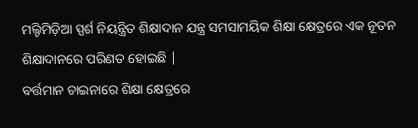ମଲ୍ଟିମିଡ଼ିଆ ସ୍ପର୍ଶ ନିୟନ୍ତ୍ରିତ ଶିକ୍ଷାଦାନ ଯନ୍ତ୍ର ସମସାମୟିକ ଶିକ୍ଷା କ୍ଷେତ୍ରରେ ଏକ ନୂତନ ଶିକ୍ଷାଦାନରେ ପରିଣତ ହୋଇଛି |
ବର୍ତ୍ତମାନ ଚାଇନାରେ ଶିକ୍ଷା କ୍ଷେତ୍ରରେ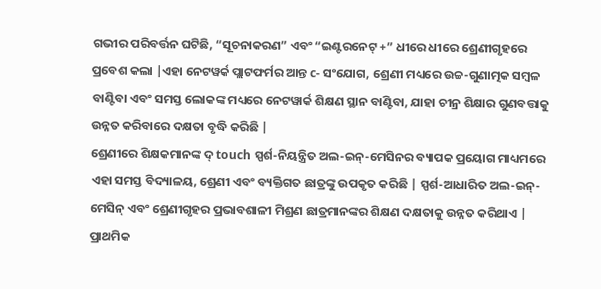ଗଭୀର ପରିବର୍ତ୍ତନ ଘଟିଛି, “ସୂଚନାକରଣ” ଏବଂ “ଇଣ୍ଟରନେଟ୍ +” ଧୀରେ ଧୀରେ ଶ୍ରେଣୀଗୃହରେ ପ୍ରବେଶ କଲା |ଏହା ନେଟୱର୍କ ପ୍ଲାଟଫର୍ମର ଆନ୍ତ c- ସଂଯୋଗ, ଶ୍ରେଣୀ ମଧ୍ୟରେ ଉଚ୍ଚ-ଗୁଣାତ୍ମକ ସମ୍ବଳ ବାଣ୍ଟିବା ଏବଂ ସମସ୍ତ ଲୋକଙ୍କ ମଧ୍ୟରେ ନେଟୱାର୍କ ଶିକ୍ଷଣ ସ୍ଥାନ ବାଣ୍ଟିବା, ଯାହା ଚୀନ୍ର ଶିକ୍ଷାର ଗୁଣବତ୍ତାକୁ ଉନ୍ନତ କରିବାରେ ଦକ୍ଷତା ବୃଦ୍ଧି କରିଛି |
ଶ୍ରେଣୀରେ ଶିକ୍ଷକମାନଙ୍କ ଦ୍ touch ସ୍ପର୍ଶ-ନିୟନ୍ତ୍ରିତ ଅଲ-ଇନ୍-ମେସିନର ବ୍ୟାପକ ପ୍ରୟୋଗ ମାଧ୍ୟମରେ ଏହା ସମସ୍ତ ବିଦ୍ୟାଳୟ, ଶ୍ରେଣୀ ଏବଂ ବ୍ୟକ୍ତିଗତ ଛାତ୍ରଙ୍କୁ ଉପକୃତ କରିଛି | ସ୍ପର୍ଶ-ଆଧାରିତ ଅଲ-ଇନ୍-ମେସିନ୍ ଏବଂ ଶ୍ରେଣୀଗୃହର ପ୍ରଭାବଶାଳୀ ମିଶ୍ରଣ ଛାତ୍ରମାନଙ୍କର ଶିକ୍ଷଣ ଦକ୍ଷତାକୁ ଉନ୍ନତ କରିଥାଏ | ପ୍ରାଥମିକ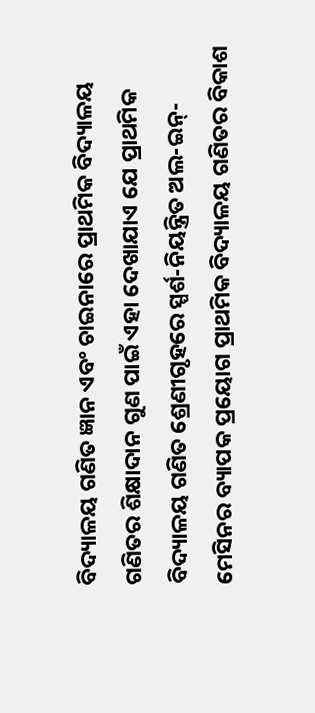ବିଦ୍ୟାଳୟ ଗଣିତ ଜ୍ଞାନ ଏବଂ ଚାଇନାରେ ପ୍ରାଥମିକ ବିଦ୍ୟାଳୟ ଗଣିତର ଶିକ୍ଷାଦାନ ଗୁଣ ପାଇଁ ଏହା ଦେଖାଯାଏ ଯେ ପ୍ରାଥମିକ ବିଦ୍ୟାଳୟ ଗଣିତ ଶ୍ରେଣୀଗୃହରେ ସ୍ପର୍ଶ-ନିୟନ୍ତ୍ରିତ ଅଲ-ଇନ୍-ମେସିନର ବ୍ୟାପକ ପ୍ରୟୋଗ ପ୍ରାଥମିକ ବିଦ୍ୟାଳୟ ଗଣିତର ବିକାଶ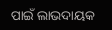ପାଇଁ ଲାଭଦାୟକ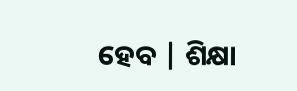ହେବ | ଶିକ୍ଷା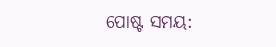ପୋଷ୍ଟ ସମୟ: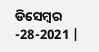ଡିସେମ୍ବର -28-2021 |